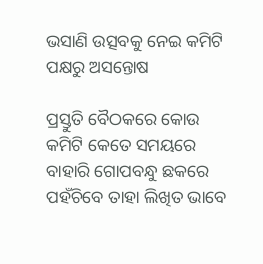ଭସାଣି ଉତ୍ସବକୁ ନେଇ କମିଟି ପକ୍ଷରୁ ଅସନ୍ତୋଷ

ପ୍ରସ୍ତୁତି ବୈଠକରେ କୋଉ କମିଟି କେତେ ସମୟରେ ବାହାରି ଗୋପବନ୍ଧୁ ଛକରେ ପହଁଚିବେ ତାହା ଲିଖିତ ଭାବେ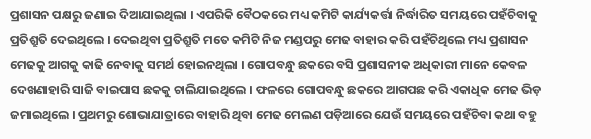ପ୍ରଶାସନ ପକ୍ଷରୁ ଜଣାଇ ଦିଆଯାଇଥିଲା । ଏପରିକି ବୈଠକରେ ମଧ୍ୟ କମିଟି କାର୍ଯ୍ୟକର୍ତ୍ତା ନିର୍ଦ୍ଧାରିତ ସମୟରେ ପହଁଚିବାକୁ ପ୍ରତିଶ୍ରୁତି ଦେଇଥିଲେ । ଦେଇଥିବା ପ୍ରତିଶ୍ରୁତି ମତେ କମିଟି ନିଜ ମଣ୍ଡପରୁ ମେଢ ବାହାର କରି ପହଁଚିଥିଲେ ମଧ୍ୟ ପ୍ରଶାସନ ମେଢକୁ ଆଗକୁ କାଢି ନେବାକୁ ସମର୍ଥ ହୋଇନଥିଲା । ଗୋପବନ୍ଧୁ ଛକରେ ବସି ପ୍ରଶାସନୀକ ଅଧିକାରୀ ମାନେ କେବଳ ଦେଖଣାହାରି ସାଜି ବାଇପାସ ଛକକୁ ଚାଲିଯାଇଥିଲେ । ଫଳରେ ଗୋପବନ୍ଧୁ ଛକରେ ଆଗପଛ କରି ଏକାଧିକ ମେଢ ଭିଡ଼ ଜମାଇଥିଲେ । ପ୍ରଥମରୁ ଶୋଭାଯାତ୍ରାରେ ବାହାରି ଥିବା ମେଢ ମେଲଣ ପଡ଼ିଆରେ ଯେଉଁ ସମୟରେ ପହଁଚିବା କଥା ବହୁ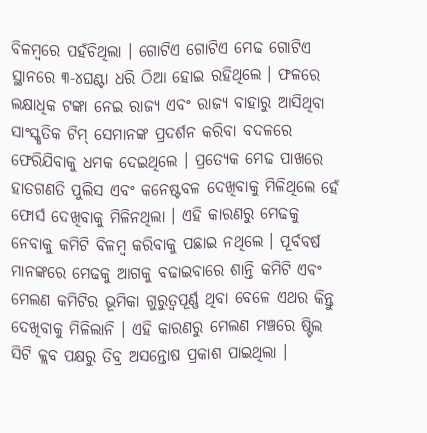ବିଳମ୍ବରେ ପହଁଚିଥିଲା । ଗୋଟିଏ ଗୋଟିଏ ମେଢ ଗୋଟିଏ ସ୍ଥାନରେ ୩-୪ଘଣ୍ଟା ଧରି ଠିଆ ହୋଇ ରହିଥିଲେ । ଫଳରେ ଲକ୍ଷାଧିକ ଟଙ୍କା ନେଇ ରାଜ୍ୟ ଏବଂ ରାଜ୍ୟ ବାହାରୁ ଆସିଥିବା ସାଂସ୍କୃତିକ ଟିମ୍ ସେମାନଙ୍କ ପ୍ରଦର୍ଶନ କରିବା ବଦଳରେ ଫେରିଯିବାକୁ ଧମକ ଦେଇଥିଲେ । ପ୍ରତ୍ୟେକ ମେଢ ପାଖରେ ହାତଗଣତି ପୁଲିସ ଏବଂ କନେଷ୍ଟବଳ ଦେଖିବାକୁ ମିଳିଥିଲେ ହେଁ ଫୋର୍ସ ଦେଖିବାକୁ ମିଳିନଥିଲା । ଏହି କାରଣରୁ ମେଢକୁ ନେବାକୁ କମିଟି ବିଳମ୍ବ କରିବାକୁ ପଛାଇ ନଥିଲେ । ପୂର୍ବବର୍ଷ ମାନଙ୍କରେ ମେଢକୁ ଆଗକୁ ବଢାଇବାରେ ଶାନ୍ତି କମିଟି ଏବଂ ମେଲଣ କମିଟିର ଭୂମିକା ଗୁରୁତ୍ୱପୂର୍ଣ୍ଣ ଥିବା ବେଳେ ଏଥର କିନ୍ତୁ ଦେଖିବାକୁ ମିଳିଲାନି । ଏହି କାରଣରୁ ମେଲଣ ମଞ୍ଚରେ ଷ୍ଟିଲ ସିଟି କ୍ଲବ ପକ୍ଷରୁ ତିବ୍ର ଅସନ୍ତୋଷ ପ୍ରକାଶ ପାଇଥିଲା ।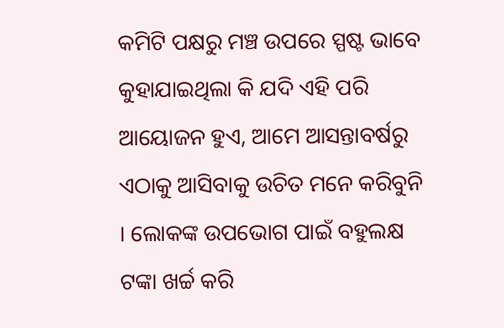କମିଟି ପକ୍ଷରୁ ମଞ୍ଚ ଉପରେ ସ୍ପଷ୍ଟ ଭାବେ କୁହାଯାଇଥିଲା କି ଯଦି ଏହି ପରି ଆୟୋଜନ ହୁଏ, ଆମେ ଆସନ୍ତାବର୍ଷରୁ ଏଠାକୁ ଆସିବାକୁ ଉଚିତ ମନେ କରିବୁନି । ଲୋକଙ୍କ ଉପଭୋଗ ପାଇଁ ବହୁଲକ୍ଷ ଟଙ୍କା ଖର୍ଚ୍ଚ କରି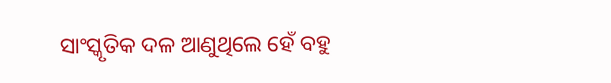ସାଂସ୍କୃତିକ ଦଳ ଆଣୁଥିଲେ ହେଁ ବହୁ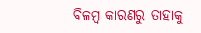ବିଳମ୍ବ କାରଣରୁ ତାହାକୁ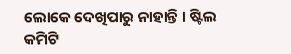ଲୋକେ ଦେଖିପାରୁ ନାହାନ୍ତି । ଷ୍ଟିଲ କମିଟି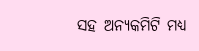ସହ ଅନ୍ୟକମିଟି ମଧ୍ୟ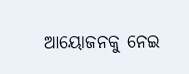ଆୟୋଜନକୁ ନେଇ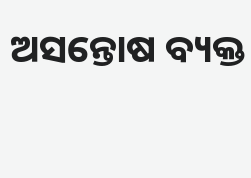ଅସନ୍ତୋଷ ବ୍ୟକ୍ତ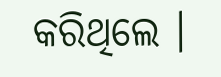କରିଥିଲେ ।